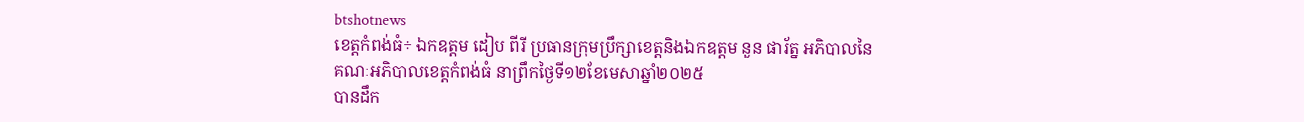btshotnews
ខេត្តកំពង់ធំ÷ ឯកឧត្តម ដៀប ពីរី ប្រធានក្រុមប្រឹក្សាខេត្តនិងឯកឧត្តម នួន ផារ័ត្ន អភិបាលនៃគណៈអភិបាលខេត្តកំពង់ធំ នាព្រឹកថ្ងៃទី១២ខែមេសាឆ្នាំ២០២៥
បានដឹក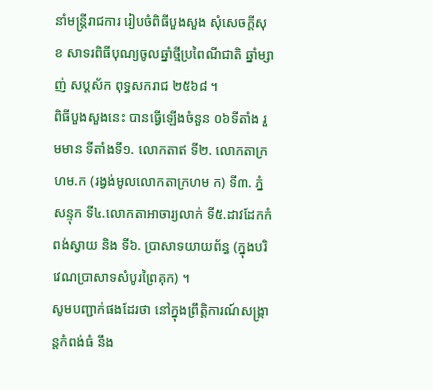នាំមន្ត្រីរាជការ រៀបចំពិធីបួងសួង សុំសេចក្តីសុខ សាទរពិធីបុណ្យចូលឆ្នាំថ្មីប្រពៃណីជាតិ ឆ្នាំម្សាញ់ សប្តស័ក ពុទ្ធសករាជ ២៥៦៨ ។
ពិធីបួងសួងនេះ បានធ្វើឡើងចំនួន ០៦ទីតាំង រួមមាន ទីតាំងទី១. លោកតាឥ ទី២. លោកតាក្រហម.ក (រង្វង់មូលលោកតាក្រហម ក) ទី៣. ភ្នំសន្ទុក ទី៤.លោកតាអាចារ្យលាក់ ទី៥.ដាវដែកកំពង់ស្វាយ និង ទី៦. ប្រាសាទយាយព័ន្ធ (ក្នុងបរិវេណប្រាសាទសំបូរព្រៃគុក) ។
សូមបញ្ជាក់ផងដែរថា នៅក្នុងព្រឹត្តិការណ៍សង្ក្រាន្តកំពង់ធំ នឹង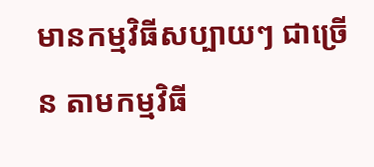មានកម្មវិធីសប្បាយៗ ជាច្រើន តាមកម្មវិធី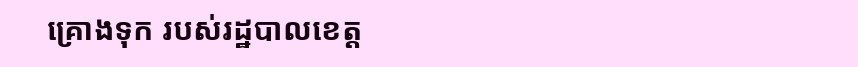គ្រោងទុក របស់រដ្ឋបាលខេត្ត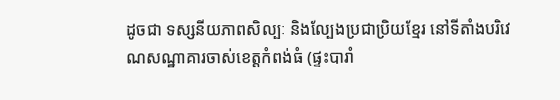ដូចជា ទស្សនីយភាពសិល្បៈ និងល្បែងប្រជាប្រិយខ្មែរ នៅទីតាំងបរិវេណសណ្ឋាគារចាស់ខេត្តកំពង់ធំ (ផ្ទះបារាំ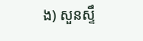ង) សួនស្ទឹ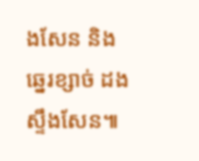ងសែន និងឆ្នេរខ្សាច់ ដងស្ទឹងសែន៕